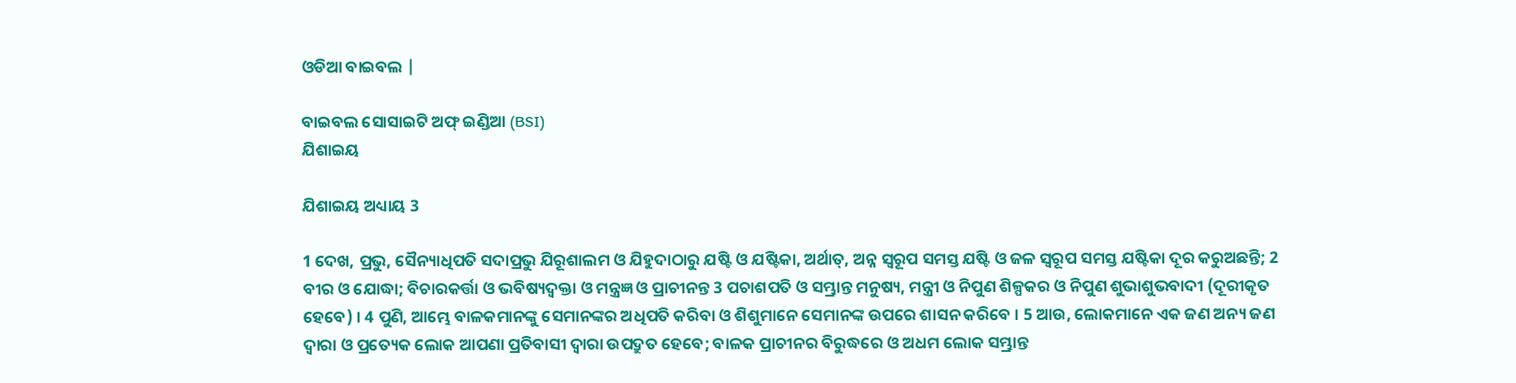ଓଡିଆ ବାଇବଲ |

ବାଇବଲ ସୋସାଇଟି ଅଫ୍ ଇଣ୍ଡିଆ (BSI)
ଯିଶାଇୟ

ଯିଶାଇୟ ଅଧ୍ୟାୟ 3

1 ଦେଖ, ପ୍ରଭୁ, ସୈନ୍ୟାଧିପତି ସଦାପ୍ରଭୁ ଯିରୂଶାଲମ ଓ ଯିହୁଦାଠାରୁ ଯଷ୍ଟି ଓ ଯଷ୍ଟିକା, ଅର୍ଥାତ୍, ଅନ୍ନ ସ୍ଵରୂପ ସମସ୍ତ ଯଷ୍ଟି ଓ ଜଳ ସ୍ଵରୂପ ସମସ୍ତ ଯଷ୍ଟିକା ଦୂର କରୁଅଛନ୍ତି; 2 ବୀର ଓ ଯୋଦ୍ଧା; ବିଚାରକର୍ତ୍ତା ଓ ଭବିଷ୍ୟଦ୍ବକ୍ତା ଓ ମନ୍ତ୍ରଜ୍ଞ ଓ ପ୍ରାଚୀନନ୍ତ 3 ପଚାଶପତି ଓ ସମ୍ଭ୍ରାନ୍ତ ମନୁଷ୍ୟ, ମନ୍ତ୍ରୀ ଓ ନିପୁଣ ଶିଳ୍ପକର ଓ ନିପୁଣ ଶୁଭାଶୁଭବାଦୀ (ଦୂରୀକୃତ ହେବେ) । 4 ପୁଣି, ଆମ୍ଭେ ବାଳକମାନଙ୍କୁ ସେମାନଙ୍କର ଅଧିପତି କରିବା ଓ ଶିଶୁମାନେ ସେମାନଙ୍କ ଉପରେ ଶାସନ କରିବେ । 5 ଆଉ, ଲୋକମାନେ ଏକ ଜଣ ଅନ୍ୟ ଜଣ ଦ୍ଵାରା ଓ ପ୍ରତ୍ୟେକ ଲୋକ ଆପଣା ପ୍ରତିବାସୀ ଦ୍ଵାରା ଉପଦ୍ରୁତ ହେବେ; ବାଳକ ପ୍ରାଚୀନର ବିରୁଦ୍ଧରେ ଓ ଅଧମ ଲୋକ ସମ୍ଭ୍ରାନ୍ତ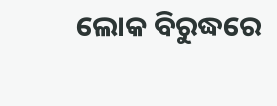ଲୋକ ବିରୁଦ୍ଧରେ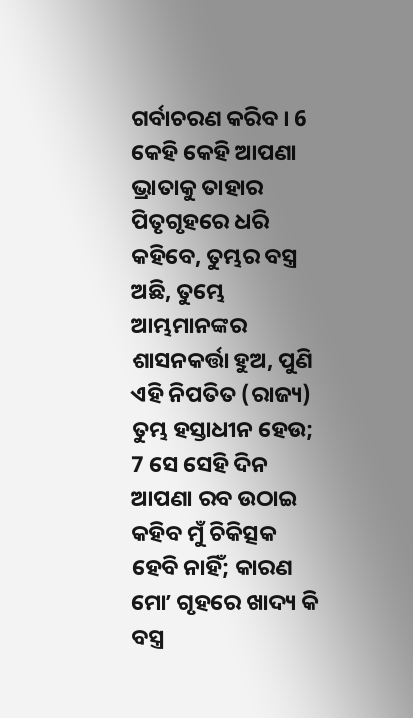ଗର୍ବାଚରଣ କରିବ । 6 କେହି କେହି ଆପଣା ଭ୍ରାତାକୁ ତାହାର ପିତୃଗୃହରେ ଧରି କହିବେ, ତୁମ୍ଭର ବସ୍ତ୍ର ଅଛି, ତୁମ୍ଭେ ଆମ୍ଭମାନଙ୍କର ଶାସନକର୍ତ୍ତା ହୁଅ, ପୁଣି ଏହି ନିପତିତ (ରାଜ୍ୟ) ତୁମ୍ଭ ହସ୍ତାଧୀନ ହେଉ; 7 ସେ ସେହି ଦିନ ଆପଣା ରବ ଉଠାଇ କହିବ ମୁଁ ଚିକିତ୍ସକ ହେବି ନାହିଁ; କାରଣ ମୋʼ ଗୃହରେ ଖାଦ୍ୟ କି ବସ୍ତ୍ର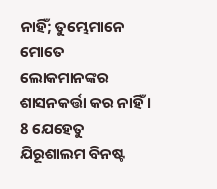ନାହିଁ; ତୁମ୍ଭେମାନେ ମୋତେ ଲୋକମାନଙ୍କର ଶାସନକର୍ତ୍ତା କର ନାହିଁ । 8 ଯେହେତୁ ଯିରୂଶାଲମ ବିନଷ୍ଟ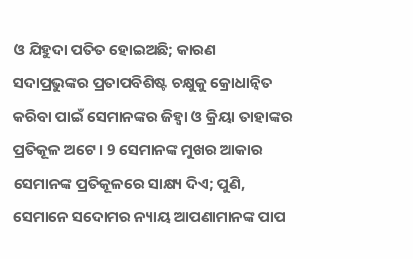ଓ ଯିହୁଦା ପତିତ ହୋଇଅଛି; କାରଣ ସଦାପ୍ରଭୁଙ୍କର ପ୍ରତାପବିଶିଷ୍ଟ ଚକ୍ଷୁକୁ କ୍ରୋଧାନ୍ଵିତ କରିବା ପାଇଁ ସେମାନଙ୍କର ଜିହ୍ଵା ଓ କ୍ରିୟା ତାହାଙ୍କର ପ୍ରତିକୂଳ ଅଟେ । 9 ସେମାନଙ୍କ ମୁଖର ଆକାର ସେମାନଙ୍କ ପ୍ରତିକୂଳରେ ସାକ୍ଷ୍ୟ ଦିଏ; ପୁଣି, ସେମାନେ ସଦୋମର ନ୍ୟାୟ ଆପଣାମାନଙ୍କ ପାପ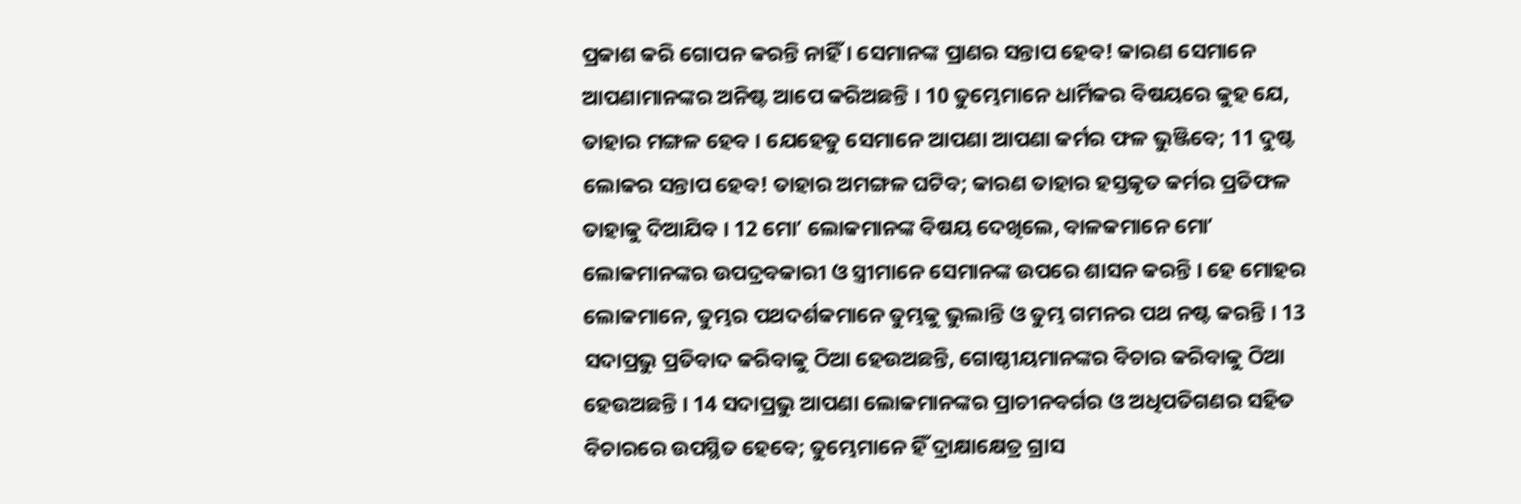ପ୍ରକାଶ କରି ଗୋପନ କରନ୍ତି ନାହିଁ । ସେମାନଙ୍କ ପ୍ରାଣର ସନ୍ତାପ ହେବ! କାରଣ ସେମାନେ ଆପଣାମାନଙ୍କର ଅନିଷ୍ଟ ଆପେ କରିଅଛନ୍ତି । 10 ତୁମ୍ଭେମାନେ ଧାର୍ମିକର ବିଷୟରେ କୁହ ଯେ, ତାହାର ମଙ୍ଗଳ ହେବ । ଯେହେତୁ ସେମାନେ ଆପଣା ଆପଣା କର୍ମର ଫଳ ଭୁଞ୍ଜିବେ; 11 ଦୁଷ୍ଟ ଲୋକର ସନ୍ତାପ ହେବ! ତାହାର ଅମଙ୍ଗଳ ଘଟିବ; କାରଣ ତାହାର ହସ୍ତକୃତ କର୍ମର ପ୍ରତିଫଳ ତାହାକୁ ଦିଆଯିବ । 12 ମୋʼ ଲୋକମାନଙ୍କ ବିଷୟ ଦେଖିଲେ, ବାଳକମାନେ ମୋʼ ଲୋକମାନଙ୍କର ଉପଦ୍ରବକାରୀ ଓ ସ୍ତ୍ରୀମାନେ ସେମାନଙ୍କ ଉପରେ ଶାସନ କରନ୍ତି । ହେ ମୋହର ଲୋକମାନେ, ତୁମ୍ଭର ପଥଦର୍ଶକମାନେ ତୁମ୍ଭକୁ ଭୁଲାନ୍ତି ଓ ତୁମ୍ଭ ଗମନର ପଥ ନଷ୍ଟ କରନ୍ତି । 13 ସଦାପ୍ରଭୁ ପ୍ରତିବାଦ କରିବାକୁ ଠିଆ ହେଉଅଛନ୍ତି, ଗୋଷ୍ଠୀୟମାନଙ୍କର ବିଚାର କରିବାକୁ ଠିଆ ହେଉଅଛନ୍ତି । 14 ସଦାପ୍ରଭୁ ଆପଣା ଲୋକମାନଙ୍କର ପ୍ରାଚୀନବର୍ଗର ଓ ଅଧିପତିଗଣର ସହିତ ବିଚାରରେ ଉପସ୍ଥିତ ହେବେ; ତୁମ୍ଭେମାନେ ହିଁ ଦ୍ରାକ୍ଷାକ୍ଷେତ୍ର ଗ୍ରାସ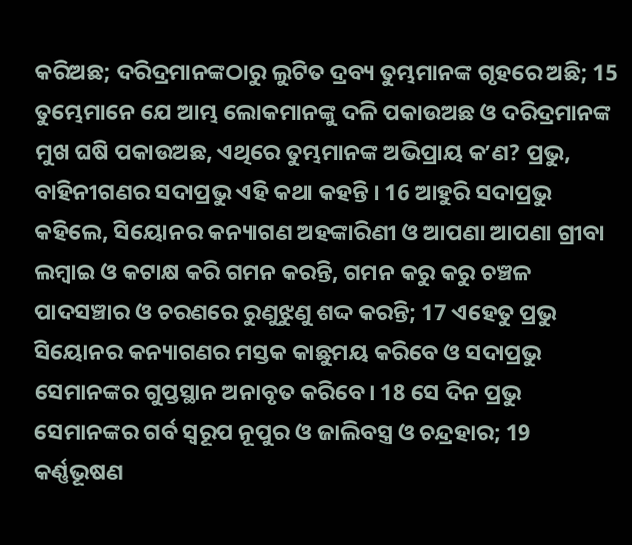କରିଅଛ; ଦରିଦ୍ରମାନଙ୍କଠାରୁ ଲୁଟିତ ଦ୍ରବ୍ୟ ତୁମ୍ଭମାନଙ୍କ ଗୃହରେ ଅଛି; 15 ତୁମ୍ଭେମାନେ ଯେ ଆମ୍ଭ ଲୋକମାନଙ୍କୁ ଦଳି ପକାଉଅଛ ଓ ଦରିଦ୍ରମାନଙ୍କ ମୁଖ ଘଷି ପକାଉଅଛ, ଏଥିରେ ତୁମ୍ଭମାନଙ୍କ ଅଭିପ୍ରାୟ କʼଣ? ପ୍ରଭୁ, ବାହିନୀଗଣର ସଦାପ୍ରଭୁ ଏହି କଥା କହନ୍ତି । 16 ଆହୁରି ସଦାପ୍ରଭୁ କହିଲେ, ସିୟୋନର କନ୍ୟାଗଣ ଅହଙ୍କାରିଣୀ ଓ ଆପଣା ଆପଣା ଗ୍ରୀବା ଲମ୍ଵାଇ ଓ କଟାକ୍ଷ କରି ଗମନ କରନ୍ତି, ଗମନ କରୁ କରୁ ଚଞ୍ଚଳ ପାଦସଞ୍ଚାର ଓ ଚରଣରେ ରୁଣୁଝୁଣୁ ଶଦ୍ଦ କରନ୍ତି; 17 ଏହେତୁ ପ୍ରଭୁ ସିୟୋନର କନ୍ୟାଗଣର ମସ୍ତକ କାଛୁମୟ କରିବେ ଓ ସଦାପ୍ରଭୁ ସେମାନଙ୍କର ଗୁପ୍ତସ୍ଥାନ ଅନାବୃତ କରିବେ। 18 ସେ ଦିନ ପ୍ରଭୁ ସେମାନଙ୍କର ଗର୍ବ ସ୍ଵରୂପ ନୂପୁର ଓ ଜାଲିବସ୍ତ୍ର ଓ ଚନ୍ଦ୍ରହାର; 19 କର୍ଣ୍ଣଭୂଷଣ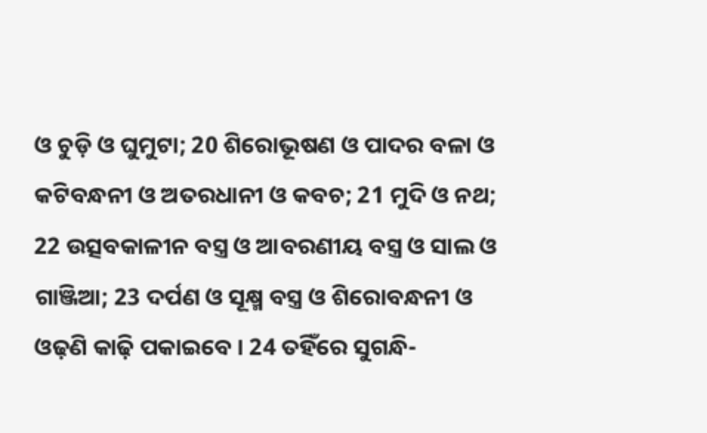ଓ ଚୁଡ଼ି ଓ ଘୁମୁଟା; 20 ଶିରୋଭୂଷଣ ଓ ପାଦର ବଳା ଓ କଟିବନ୍ଧନୀ ଓ ଅତରଧାନୀ ଓ କବଚ; 21 ମୁଦି ଓ ନଥ; 22 ଉତ୍ସବକାଳୀନ ବସ୍ତ୍ର ଓ ଆବରଣୀୟ ବସ୍ତ୍ର ଓ ସାଲ ଓ ଗାଞ୍ଜିଆ; 23 ଦର୍ପଣ ଓ ସୂକ୍ଷ୍ମ ବସ୍ତ୍ର ଓ ଶିରୋବନ୍ଧନୀ ଓ ଓଢ଼ଣି କାଢ଼ି ପକାଇବେ । 24 ତହିଁରେ ସୁଗନ୍ଧି-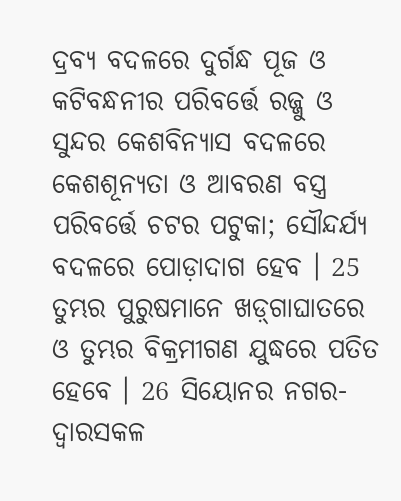ଦ୍ରବ୍ୟ ବଦଳରେ ଦୁର୍ଗନ୍ଧ ପୂଜ ଓ କଟିବନ୍ଧନୀର ପରିବର୍ତ୍ତେ ରଜ୍ଜୁ ଓ ସୁନ୍ଦର କେଶବିନ୍ୟାସ ବଦଳରେ କେଶଶୂନ୍ୟତା ଓ ଆବରଣ ବସ୍ତ୍ର ପରିବର୍ତ୍ତେ ଚଟର ପଟୁକା; ସୌନ୍ଦର୍ଯ୍ୟ ବଦଳରେ ପୋଡ଼ାଦାଗ ହେବ । 25 ତୁମ୍ଭର ପୁରୁଷମାନେ ଖଡ଼୍‍ଗାଘାତରେ ଓ ତୁମ୍ଭର ବିକ୍ରମୀଗଣ ଯୁଦ୍ଧରେ ପତିତ ହେବେ । 26 ସିୟୋନର ନଗର-ଦ୍ଵାରସକଳ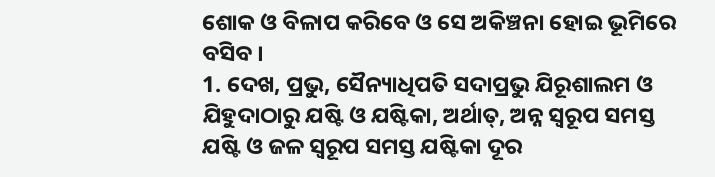ଶୋକ ଓ ବିଳାପ କରିବେ ଓ ସେ ଅକିଞ୍ଚନା ହୋଇ ଭୂମିରେ ବସିବ ।
1. ଦେଖ, ପ୍ରଭୁ, ସୈନ୍ୟାଧିପତି ସଦାପ୍ରଭୁ ଯିରୂଶାଲମ ଓ ଯିହୁଦାଠାରୁ ଯଷ୍ଟି ଓ ଯଷ୍ଟିକା, ଅର୍ଥାତ୍, ଅନ୍ନ ସ୍ଵରୂପ ସମସ୍ତ ଯଷ୍ଟି ଓ ଜଳ ସ୍ଵରୂପ ସମସ୍ତ ଯଷ୍ଟିକା ଦୂର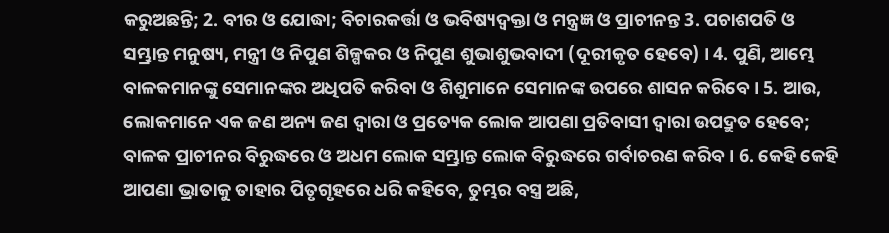କରୁଅଛନ୍ତି; 2. ବୀର ଓ ଯୋଦ୍ଧା; ବିଚାରକର୍ତ୍ତା ଓ ଭବିଷ୍ୟଦ୍ବକ୍ତା ଓ ମନ୍ତ୍ରଜ୍ଞ ଓ ପ୍ରାଚୀନନ୍ତ 3. ପଚାଶପତି ଓ ସମ୍ଭ୍ରାନ୍ତ ମନୁଷ୍ୟ, ମନ୍ତ୍ରୀ ଓ ନିପୁଣ ଶିଳ୍ପକର ଓ ନିପୁଣ ଶୁଭାଶୁଭବାଦୀ (ଦୂରୀକୃତ ହେବେ) । 4. ପୁଣି, ଆମ୍ଭେ ବାଳକମାନଙ୍କୁ ସେମାନଙ୍କର ଅଧିପତି କରିବା ଓ ଶିଶୁମାନେ ସେମାନଙ୍କ ଉପରେ ଶାସନ କରିବେ । 5. ଆଉ, ଲୋକମାନେ ଏକ ଜଣ ଅନ୍ୟ ଜଣ ଦ୍ଵାରା ଓ ପ୍ରତ୍ୟେକ ଲୋକ ଆପଣା ପ୍ରତିବାସୀ ଦ୍ଵାରା ଉପଦ୍ରୁତ ହେବେ; ବାଳକ ପ୍ରାଚୀନର ବିରୁଦ୍ଧରେ ଓ ଅଧମ ଲୋକ ସମ୍ଭ୍ରାନ୍ତ ଲୋକ ବିରୁଦ୍ଧରେ ଗର୍ବାଚରଣ କରିବ । 6. କେହି କେହି ଆପଣା ଭ୍ରାତାକୁ ତାହାର ପିତୃଗୃହରେ ଧରି କହିବେ, ତୁମ୍ଭର ବସ୍ତ୍ର ଅଛି,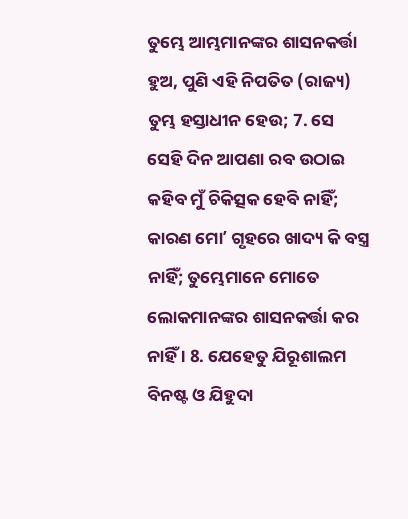ତୁମ୍ଭେ ଆମ୍ଭମାନଙ୍କର ଶାସନକର୍ତ୍ତା ହୁଅ, ପୁଣି ଏହି ନିପତିତ (ରାଜ୍ୟ) ତୁମ୍ଭ ହସ୍ତାଧୀନ ହେଉ; 7. ସେ ସେହି ଦିନ ଆପଣା ରବ ଉଠାଇ କହିବ ମୁଁ ଚିକିତ୍ସକ ହେବି ନାହିଁ; କାରଣ ମୋʼ ଗୃହରେ ଖାଦ୍ୟ କି ବସ୍ତ୍ର ନାହିଁ; ତୁମ୍ଭେମାନେ ମୋତେ ଲୋକମାନଙ୍କର ଶାସନକର୍ତ୍ତା କର ନାହିଁ । 8. ଯେହେତୁ ଯିରୂଶାଲମ ବିନଷ୍ଟ ଓ ଯିହୁଦା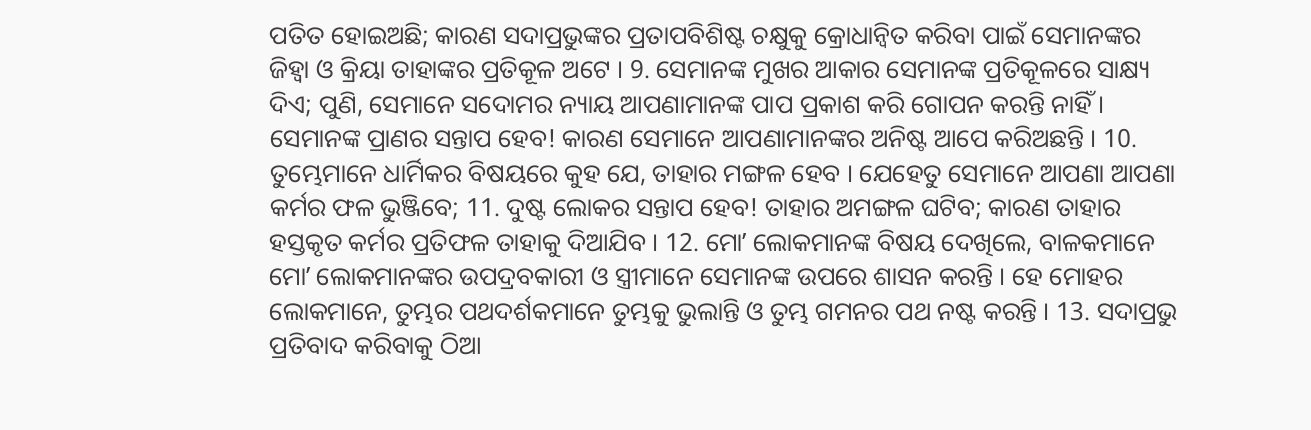ପତିତ ହୋଇଅଛି; କାରଣ ସଦାପ୍ରଭୁଙ୍କର ପ୍ରତାପବିଶିଷ୍ଟ ଚକ୍ଷୁକୁ କ୍ରୋଧାନ୍ଵିତ କରିବା ପାଇଁ ସେମାନଙ୍କର ଜିହ୍ଵା ଓ କ୍ରିୟା ତାହାଙ୍କର ପ୍ରତିକୂଳ ଅଟେ । 9. ସେମାନଙ୍କ ମୁଖର ଆକାର ସେମାନଙ୍କ ପ୍ରତିକୂଳରେ ସାକ୍ଷ୍ୟ ଦିଏ; ପୁଣି, ସେମାନେ ସଦୋମର ନ୍ୟାୟ ଆପଣାମାନଙ୍କ ପାପ ପ୍ରକାଶ କରି ଗୋପନ କରନ୍ତି ନାହିଁ । ସେମାନଙ୍କ ପ୍ରାଣର ସନ୍ତାପ ହେବ! କାରଣ ସେମାନେ ଆପଣାମାନଙ୍କର ଅନିଷ୍ଟ ଆପେ କରିଅଛନ୍ତି । 10. ତୁମ୍ଭେମାନେ ଧାର୍ମିକର ବିଷୟରେ କୁହ ଯେ, ତାହାର ମଙ୍ଗଳ ହେବ । ଯେହେତୁ ସେମାନେ ଆପଣା ଆପଣା କର୍ମର ଫଳ ଭୁଞ୍ଜିବେ; 11. ଦୁଷ୍ଟ ଲୋକର ସନ୍ତାପ ହେବ! ତାହାର ଅମଙ୍ଗଳ ଘଟିବ; କାରଣ ତାହାର ହସ୍ତକୃତ କର୍ମର ପ୍ରତିଫଳ ତାହାକୁ ଦିଆଯିବ । 12. ମୋʼ ଲୋକମାନଙ୍କ ବିଷୟ ଦେଖିଲେ, ବାଳକମାନେ ମୋʼ ଲୋକମାନଙ୍କର ଉପଦ୍ରବକାରୀ ଓ ସ୍ତ୍ରୀମାନେ ସେମାନଙ୍କ ଉପରେ ଶାସନ କରନ୍ତି । ହେ ମୋହର ଲୋକମାନେ, ତୁମ୍ଭର ପଥଦର୍ଶକମାନେ ତୁମ୍ଭକୁ ଭୁଲାନ୍ତି ଓ ତୁମ୍ଭ ଗମନର ପଥ ନଷ୍ଟ କରନ୍ତି । 13. ସଦାପ୍ରଭୁ ପ୍ରତିବାଦ କରିବାକୁ ଠିଆ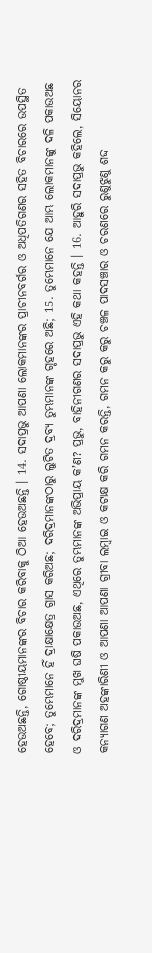ହେଉଅଛନ୍ତି, ଗୋଷ୍ଠୀୟମାନଙ୍କର ବିଚାର କରିବାକୁ ଠିଆ ହେଉଅଛନ୍ତି । 14. ସଦାପ୍ରଭୁ ଆପଣା ଲୋକମାନଙ୍କର ପ୍ରାଚୀନବର୍ଗର ଓ ଅଧିପତିଗଣର ସହିତ ବିଚାରରେ ଉପସ୍ଥିତ ହେବେ; ତୁମ୍ଭେମାନେ ହିଁ ଦ୍ରାକ୍ଷାକ୍ଷେତ୍ର ଗ୍ରାସ କରିଅଛ; ଦରିଦ୍ରମାନଙ୍କଠାରୁ ଲୁଟିତ ଦ୍ରବ୍ୟ ତୁମ୍ଭମାନଙ୍କ ଗୃହରେ ଅଛି; 15. ତୁମ୍ଭେମାନେ ଯେ ଆମ୍ଭ ଲୋକମାନଙ୍କୁ ଦଳି ପକାଉଅଛ ଓ ଦରିଦ୍ରମାନଙ୍କ ମୁଖ ଘଷି ପକାଉଅଛ, ଏଥିରେ ତୁମ୍ଭମାନଙ୍କ ଅଭିପ୍ରାୟ କʼଣ? ପ୍ରଭୁ, ବାହିନୀଗଣର ସଦାପ୍ରଭୁ ଏହି କଥା କହନ୍ତି । 16. ଆହୁରି ସଦାପ୍ରଭୁ କହିଲେ, ସିୟୋନର କନ୍ୟାଗଣ ଅହଙ୍କାରିଣୀ ଓ ଆପଣା ଆପଣା ଗ୍ରୀବା ଲମ୍ଵାଇ ଓ କଟାକ୍ଷ କରି ଗମନ କରନ୍ତି, ଗମନ କରୁ କରୁ ଚଞ୍ଚଳ ପାଦସଞ୍ଚାର ଓ ଚରଣରେ ରୁଣୁଝୁଣୁ ଶଦ୍ଦ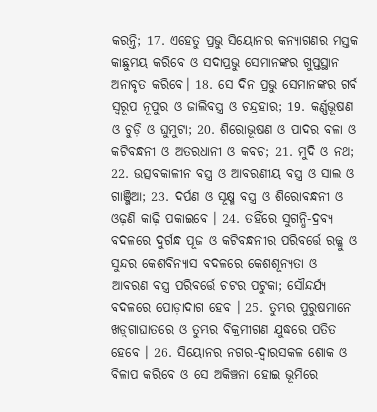କରନ୍ତି; 17. ଏହେତୁ ପ୍ରଭୁ ସିୟୋନର କନ୍ୟାଗଣର ମସ୍ତକ କାଛୁମୟ କରିବେ ଓ ସଦାପ୍ରଭୁ ସେମାନଙ୍କର ଗୁପ୍ତସ୍ଥାନ ଅନାବୃତ କରିବେ। 18. ସେ ଦିନ ପ୍ରଭୁ ସେମାନଙ୍କର ଗର୍ବ ସ୍ଵରୂପ ନୂପୁର ଓ ଜାଲିବସ୍ତ୍ର ଓ ଚନ୍ଦ୍ରହାର; 19. କର୍ଣ୍ଣଭୂଷଣ ଓ ଚୁଡ଼ି ଓ ଘୁମୁଟା; 20. ଶିରୋଭୂଷଣ ଓ ପାଦର ବଳା ଓ କଟିବନ୍ଧନୀ ଓ ଅତରଧାନୀ ଓ କବଚ; 21. ମୁଦି ଓ ନଥ; 22. ଉତ୍ସବକାଳୀନ ବସ୍ତ୍ର ଓ ଆବରଣୀୟ ବସ୍ତ୍ର ଓ ସାଲ ଓ ଗାଞ୍ଜିଆ; 23. ଦର୍ପଣ ଓ ସୂକ୍ଷ୍ମ ବସ୍ତ୍ର ଓ ଶିରୋବନ୍ଧନୀ ଓ ଓଢ଼ଣି କାଢ଼ି ପକାଇବେ । 24. ତହିଁରେ ସୁଗନ୍ଧି-ଦ୍ରବ୍ୟ ବଦଳରେ ଦୁର୍ଗନ୍ଧ ପୂଜ ଓ କଟିବନ୍ଧନୀର ପରିବର୍ତ୍ତେ ରଜ୍ଜୁ ଓ ସୁନ୍ଦର କେଶବିନ୍ୟାସ ବଦଳରେ କେଶଶୂନ୍ୟତା ଓ ଆବରଣ ବସ୍ତ୍ର ପରିବର୍ତ୍ତେ ଚଟର ପଟୁକା; ସୌନ୍ଦର୍ଯ୍ୟ ବଦଳରେ ପୋଡ଼ାଦାଗ ହେବ । 25. ତୁମ୍ଭର ପୁରୁଷମାନେ ଖଡ଼୍‍ଗାଘାତରେ ଓ ତୁମ୍ଭର ବିକ୍ରମୀଗଣ ଯୁଦ୍ଧରେ ପତିତ ହେବେ । 26. ସିୟୋନର ନଗର-ଦ୍ଵାରସକଳ ଶୋକ ଓ ବିଳାପ କରିବେ ଓ ସେ ଅକିଞ୍ଚନା ହୋଇ ଭୂମିରେ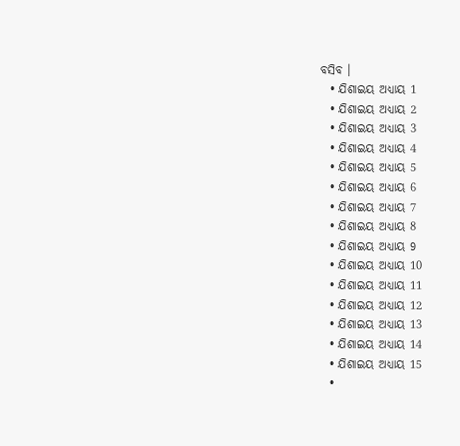ବସିବ ।
  • ଯିଶାଇୟ ଅଧ୍ୟାୟ 1
  • ଯିଶାଇୟ ଅଧ୍ୟାୟ 2
  • ଯିଶାଇୟ ଅଧ୍ୟାୟ 3
  • ଯିଶାଇୟ ଅଧ୍ୟାୟ 4
  • ଯିଶାଇୟ ଅଧ୍ୟାୟ 5
  • ଯିଶାଇୟ ଅଧ୍ୟାୟ 6
  • ଯିଶାଇୟ ଅଧ୍ୟାୟ 7
  • ଯିଶାଇୟ ଅଧ୍ୟାୟ 8
  • ଯିଶାଇୟ ଅଧ୍ୟାୟ 9
  • ଯିଶାଇୟ ଅଧ୍ୟାୟ 10
  • ଯିଶାଇୟ ଅଧ୍ୟାୟ 11
  • ଯିଶାଇୟ ଅଧ୍ୟାୟ 12
  • ଯିଶାଇୟ ଅଧ୍ୟାୟ 13
  • ଯିଶାଇୟ ଅଧ୍ୟାୟ 14
  • ଯିଶାଇୟ ଅଧ୍ୟାୟ 15
  •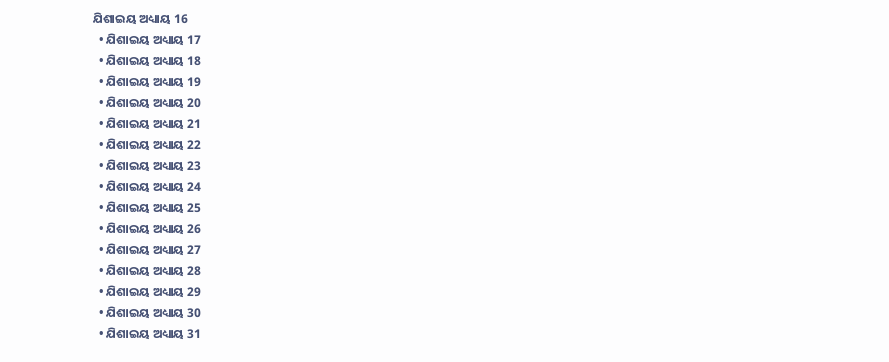ଯିଶାଇୟ ଅଧ୍ୟାୟ 16
  • ଯିଶାଇୟ ଅଧ୍ୟାୟ 17
  • ଯିଶାଇୟ ଅଧ୍ୟାୟ 18
  • ଯିଶାଇୟ ଅଧ୍ୟାୟ 19
  • ଯିଶାଇୟ ଅଧ୍ୟାୟ 20
  • ଯିଶାଇୟ ଅଧ୍ୟାୟ 21
  • ଯିଶାଇୟ ଅଧ୍ୟାୟ 22
  • ଯିଶାଇୟ ଅଧ୍ୟାୟ 23
  • ଯିଶାଇୟ ଅଧ୍ୟାୟ 24
  • ଯିଶାଇୟ ଅଧ୍ୟାୟ 25
  • ଯିଶାଇୟ ଅଧ୍ୟାୟ 26
  • ଯିଶାଇୟ ଅଧ୍ୟାୟ 27
  • ଯିଶାଇୟ ଅଧ୍ୟାୟ 28
  • ଯିଶାଇୟ ଅଧ୍ୟାୟ 29
  • ଯିଶାଇୟ ଅଧ୍ୟାୟ 30
  • ଯିଶାଇୟ ଅଧ୍ୟାୟ 31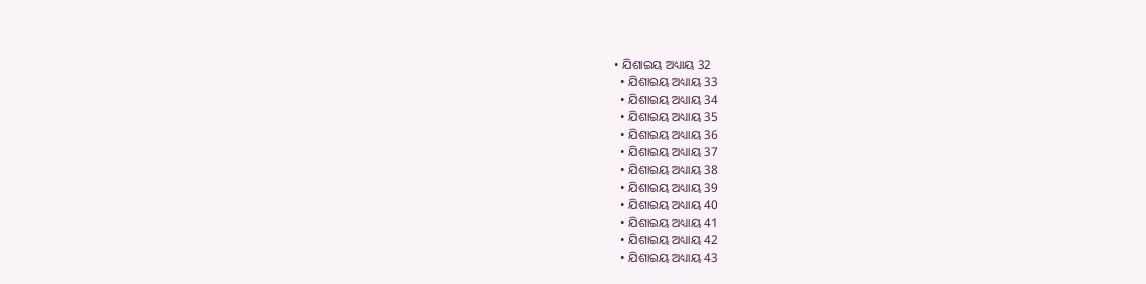• ଯିଶାଇୟ ଅଧ୍ୟାୟ 32
  • ଯିଶାଇୟ ଅଧ୍ୟାୟ 33
  • ଯିଶାଇୟ ଅଧ୍ୟାୟ 34
  • ଯିଶାଇୟ ଅଧ୍ୟାୟ 35
  • ଯିଶାଇୟ ଅଧ୍ୟାୟ 36
  • ଯିଶାଇୟ ଅଧ୍ୟାୟ 37
  • ଯିଶାଇୟ ଅଧ୍ୟାୟ 38
  • ଯିଶାଇୟ ଅଧ୍ୟାୟ 39
  • ଯିଶାଇୟ ଅଧ୍ୟାୟ 40
  • ଯିଶାଇୟ ଅଧ୍ୟାୟ 41
  • ଯିଶାଇୟ ଅଧ୍ୟାୟ 42
  • ଯିଶାଇୟ ଅଧ୍ୟାୟ 43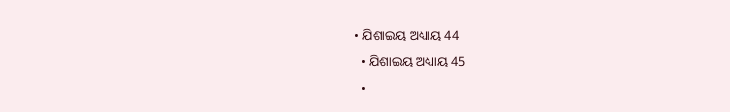• ଯିଶାଇୟ ଅଧ୍ୟାୟ 44
  • ଯିଶାଇୟ ଅଧ୍ୟାୟ 45
  •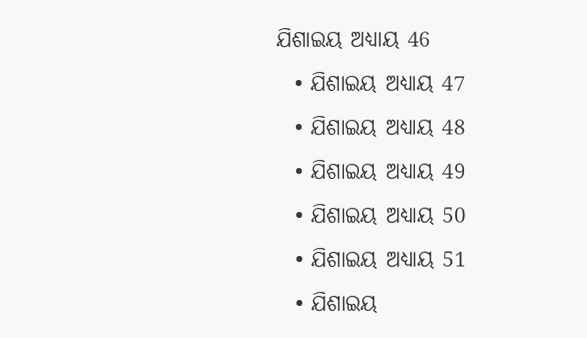ଯିଶାଇୟ ଅଧ୍ୟାୟ 46
  • ଯିଶାଇୟ ଅଧ୍ୟାୟ 47
  • ଯିଶାଇୟ ଅଧ୍ୟାୟ 48
  • ଯିଶାଇୟ ଅଧ୍ୟାୟ 49
  • ଯିଶାଇୟ ଅଧ୍ୟାୟ 50
  • ଯିଶାଇୟ ଅଧ୍ୟାୟ 51
  • ଯିଶାଇୟ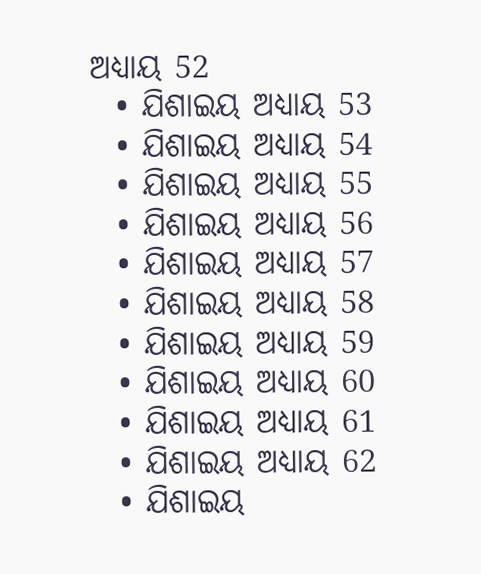ଅଧ୍ୟାୟ 52
  • ଯିଶାଇୟ ଅଧ୍ୟାୟ 53
  • ଯିଶାଇୟ ଅଧ୍ୟାୟ 54
  • ଯିଶାଇୟ ଅଧ୍ୟାୟ 55
  • ଯିଶାଇୟ ଅଧ୍ୟାୟ 56
  • ଯିଶାଇୟ ଅଧ୍ୟାୟ 57
  • ଯିଶାଇୟ ଅଧ୍ୟାୟ 58
  • ଯିଶାଇୟ ଅଧ୍ୟାୟ 59
  • ଯିଶାଇୟ ଅଧ୍ୟାୟ 60
  • ଯିଶାଇୟ ଅଧ୍ୟାୟ 61
  • ଯିଶାଇୟ ଅଧ୍ୟାୟ 62
  • ଯିଶାଇୟ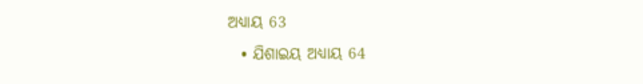ଅଧ୍ୟାୟ 63
  • ଯିଶାଇୟ ଅଧ୍ୟାୟ 64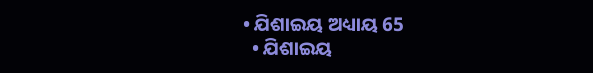• ଯିଶାଇୟ ଅଧ୍ୟାୟ 65
  • ଯିଶାଇୟ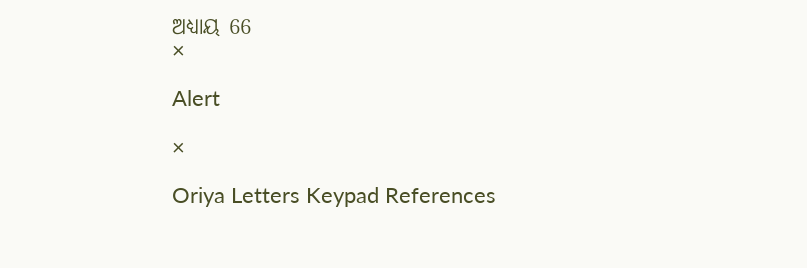ଅଧ୍ୟାୟ 66
×

Alert

×

Oriya Letters Keypad References